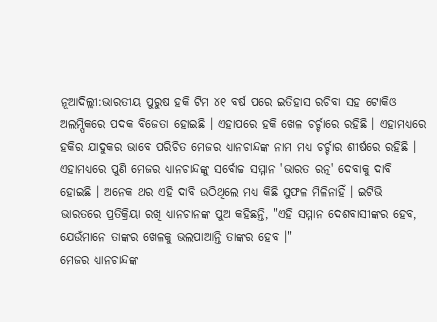ନୂଆଦିଲ୍ଲୀ:ଭାରତୀୟ ପୁରୁଷ ହକି ଟିମ ୪୧ ବର୍ଷ ପରେ ଇତିହାସ ରଚିବା ସହ ଟୋକିଓ ଅଲମ୍ପିକରେ ପଦକ ବିଜେତା ହୋଇଛି । ଏହାପରେ ହକି ଖେଳ ଚର୍ଚ୍ଚାରେ ରହିଛି । ଏହାମଧ୍ୟରେ ହକିର ଯାଦୁକର ଭାବେ ପରିଚିତ ମେଜର ଧ୍ୟାନଚାନ୍ଦଙ୍କ ନାମ ମଧ୍ୟ ଚର୍ଚ୍ଚାର ଶୀର୍ଷରେ ରହିଛି । ଏହାମଧ୍ୟରେ ପୁଣି ମେଜର ଧ୍ୟାନଚାନ୍ଦଙ୍କୁ ସର୍ବୋଚ୍ଚ ସମ୍ମାନ 'ଭାରତ ରତ୍ନ' ଦେବାକୁ ଦାବି ହୋଇଛି । ଅନେକ ଥର ଏହି ଦାବି ଉଠିଥିଲେ ମଧ୍ୟ କିଛି ସୁଫଳ ମିଳିନାହିଁ । ଇଟିଭି ଭାରତରେ ପ୍ରତିକ୍ରିୟା ରଖି ଧ୍ୟାନଚାନଙ୍କ ପୁଅ କହିଛନ୍ତି, "ଏହି ସମ୍ମାନ ଦେଶବାସୀଙ୍କର ହେବ, ଯେଉଁମାନେ ତାଙ୍କର ଖେଳକୁ ଭଲପାଆନ୍ତି ତାଙ୍କର ହେବ ।"
ମେଜର ଧ୍ୟାନଚାନ୍ଦଙ୍କ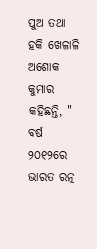ପୁଅ ତଥା ହକି ଖେଳାଳି ଅଶୋକ କୁମାର କହିଛନ୍ତି, " ବର୍ଷ ୨୦୧୨ରେ ଭାରତ ରତ୍ନ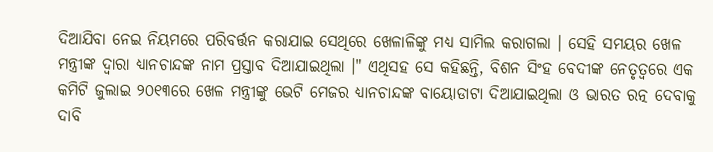ଦିଆଯିବା ନେଇ ନିୟମରେ ପରିବର୍ତ୍ତନ କରାଯାଇ ସେଥିରେ ଖେଳାଳିଙ୍କୁ ମଧ୍ୟ ସାମିଲ କରାଗଲା । ସେହି ସମୟର ଖେଳ ମନ୍ତ୍ରୀଙ୍କ ଦ୍ବାରା ଧ୍ୟାନଚାନ୍ଦଙ୍କ ନାମ ପ୍ରସ୍ତାବ ଦିଆଯାଇଥିଲା ।" ଏଥିସହ ସେ କହିଛନ୍ତି, ବିଶନ ସିଂହ ବେଦୀଙ୍କ ନେତୃତ୍ବରେ ଏକ କମିଟି ଜୁଲାଇ ୨୦୧୩ରେ ଖେଳ ମନ୍ତ୍ରୀଙ୍କୁ ଭେଟି ମେଜର ଧ୍ୟାନଚାନ୍ଦଙ୍କ ବାୟୋଡାଟା ଦିଆଯାଇଥିଲା ଓ ଭାରତ ରତ୍ନ ଦେବାକୁ ଦାବି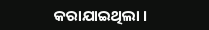କରାଯାଇଥିଲା ।